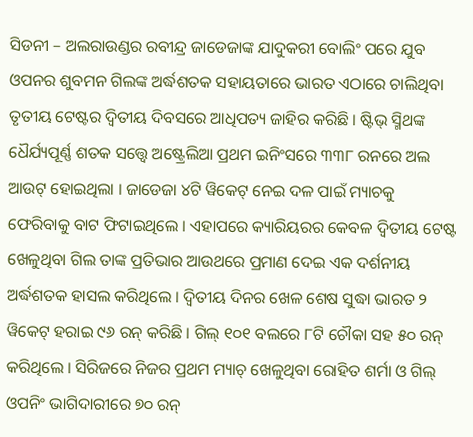ସିଡନୀ – ଅଲରାଉଣ୍ଡର ରବୀନ୍ଦ୍ର ଜାଡେଜାଙ୍କ ଯାଦୁକରୀ ବୋଲିଂ ପରେ ଯୁବ ଓପନର ଶୁବମନ ଗିଲଙ୍କ ଅର୍ଦ୍ଧଶତକ ସହାୟତାରେ ଭାରତ ଏଠାରେ ଚାଲିଥିବା ତୃତୀୟ ଟେଷ୍ଟର ଦ୍ୱିତୀୟ ଦିବସରେ ଆଧିପତ୍ୟ ଜାହିର କରିଛି । ଷ୍ଟିଭ୍ ସ୍ମିଥଙ୍କ ଧୈର୍ଯ୍ୟପୂର୍ଣ୍ଣ ଶତକ ସତ୍ତ୍ୱେ ଅଷ୍ଟ୍ରେଲିଆ ପ୍ରଥମ ଇନିଂସରେ ୩୩୮ ରନରେ ଅଲ ଆଉଟ୍ ହୋଇଥିଲା । ଜାଡେଜା ୪ଟି ୱିକେଟ୍ ନେଇ ଦଳ ପାଇଁ ମ୍ୟାଚକୁ ଫେରିବାକୁ ବାଟ ଫିଟାଇଥିଲେ । ଏହାପରେ କ୍ୟାରିୟରର କେବଳ ଦ୍ୱିତୀୟ ଟେଷ୍ଟ ଖେଳୁଥିବା ଗିଲ ତାଙ୍କ ପ୍ରତିଭାର ଆଉଥରେ ପ୍ରମାଣ ଦେଇ ଏକ ଦର୍ଶନୀୟ ଅର୍ଦ୍ଧଶତକ ହାସଲ କରିଥିଲେ । ଦ୍ୱିତୀୟ ଦିନର ଖେଳ ଶେଷ ସୁଦ୍ଧା ଭାରତ ୨ ୱିକେଟ୍ ହରାଇ ୯୬ ରନ୍ କରିଛି । ଗିଲ୍ ୧୦୧ ବଲରେ ୮ଟି ଚୌକା ସହ ୫୦ ରନ୍ କରିଥିଲେ । ସିରିଜରେ ନିଜର ପ୍ରଥମ ମ୍ୟାଚ୍ ଖେଳୁଥିବା ରୋହିତ ଶର୍ମା ଓ ଗିଲ୍ ଓପନିଂ ଭାଗିଦାରୀରେ ୭୦ ରନ୍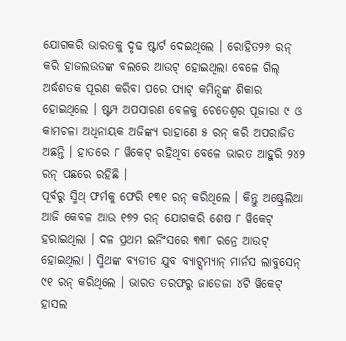ଯୋଗକରି ଭାରତକୁ ଦୃଢ ଷ୍ଟାର୍ଟ ଦେଇଥିଲେ । ରୋହିତ୨୬ ରନ୍ କରି ହାଜଲଉଡଙ୍କ ବଲରେ ଆଉଟ୍ ହୋଇଥିଲା ବେଳେ ଗିଲ୍ ଅର୍ଦ୍ଧଶତକ ପୂରଣ କରିବା ପରେ ପ୍ୟାଟ୍ କମିନ୍ସଙ୍କ ଶିକାର ହୋଇଥିଲେ । ଷ୍ଟମ୍ପ ଅପସାରଣ ବେଳକୁ ଚେତେଶ୍ୱର ପୂଜାରା ୯ ଓ କାମଚଳା ଅଧିନାୟକ ଅଜିଙ୍କ୍ୟ ରାହାଣେ ୫ ରନ୍ କରି ଅପରାଜିତ ଅଛନ୍ତି । ହାତରେ ୮ ୱିକେଟ୍ ରହିଥିବା ବେଳେ ଭାରତ ଆହୁରି ୨୪୨ ରନ୍ ପଛରେ ରହିଛି ।
ପୂର୍ବରୁ ସ୍ମିଥ୍ ଫର୍ମକୁ ଫେରି ୧୩୧ ରନ୍ କରିଥିଲେ । କିନ୍ତୁ ଅଷ୍ଟ୍ରେଲିଆ ଆଜି କେବଳ ଆଉ ୧୭୨ ରନ୍ ଯୋଗକରି ଶେଷ ୮ ୱିକେଟ୍ ହରାଇଥିଲା । ଦଳ ପ୍ରଥମ ଇନିଂସରେ ୩୩୮ ରନ୍ରେ ଆଉଟ୍ ହୋଇଥିଲା । ସ୍ମିଥଙ୍କ ବ୍ୟତୀତ ଯୁବ ବ୍ୟାଟ୍ସମ୍ୟାନ୍ ମାର୍ନସ ଲାବୁସେନ୍ ୯୧ ରନ୍ କରିଥିଲେ । ଭାରତ ତରଫରୁ ଜାଡେଜା ୪ଟି ୱିକେଟ୍ ହାସଲ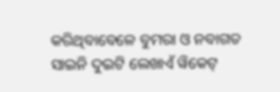କରିଥିବାବେଳେ ବୁମରା ଓ ନବାଗତ ସାଇନି ଦୁଇଟି ଲେଖାଏଁ ୱିକେଟ୍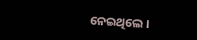ନେଇଥିଲେ ।